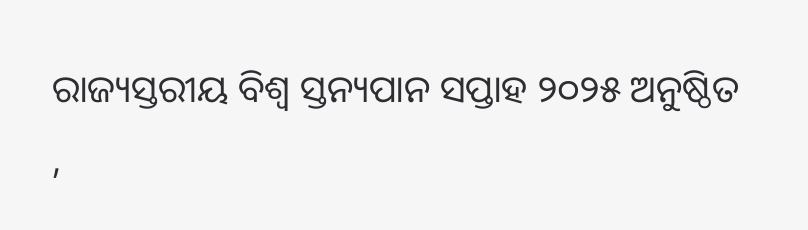ରାଜ୍ୟସ୍ତରୀୟ ବିଶ୍ଵ ସ୍ତନ୍ୟପାନ ସପ୍ତାହ ୨୦୨୫ ଅନୁଷ୍ଠିତ ,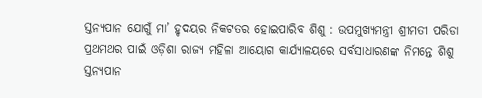ସ୍ତନ୍ୟପାନ ଯୋଗୁଁ ମା’ ହୃଦୟର ନିକଟତର ହୋଇପାରିବ ଶିଶୁ : ଉପମୁଖ୍ୟମନ୍ତ୍ରୀ ଶ୍ରୀମତୀ ପରିଡା
ପ୍ରଥମଥର ପାଇଁ ଓଡ଼ିଶା ରାଜ୍ୟ ମହିଳା ଆୟୋଗ କାର୍ଯ୍ୟାଳୟରେ ସର୍ବସାଧାରଣଙ୍କ ନିମନ୍ତେ ଶିଶୁ ସ୍ତନ୍ୟପାନ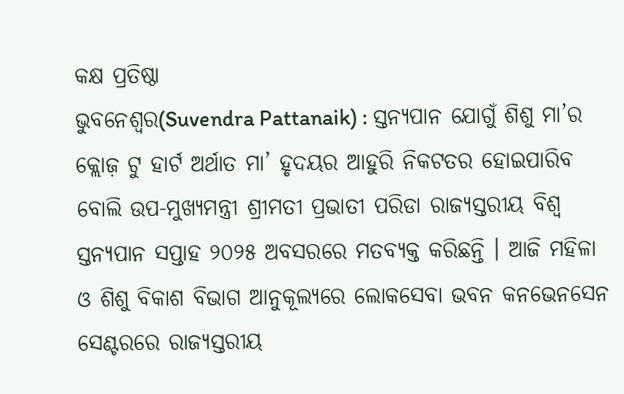କକ୍ଷ ପ୍ରତିଷ୍ଠା
ଭୁବନେଶ୍ୱର(Suvendra Pattanaik) : ସ୍ତନ୍ୟପାନ ଯୋଗୁଁ ଶିଶୁ ମା’ର କ୍ଲୋଜ଼ ଟୁ ହାର୍ଟ ଅର୍ଥାତ ମା’ ହୃଦୟର ଆହୁରି ନିକଟତର ହୋଇପାରିବ ବୋଲି ଉପ-ମୁଖ୍ୟମନ୍ତ୍ରୀ ଶ୍ରୀମତୀ ପ୍ରଭାତୀ ପରିଡା ରାଜ୍ୟସ୍ତରୀୟ ବିଶ୍ଵ ସ୍ତନ୍ୟପାନ ସପ୍ତାହ ୨୦୨୫ ଅବସରରେ ମତବ୍ୟକ୍ତ କରିଛନ୍ତି । ଆଜି ମହିଳା ଓ ଶିଶୁ ବିକାଶ ବିଭାଗ ଆନୁକୂଲ୍ୟରେ ଲୋକସେବା ଭବନ କନଭେନସେନ ସେଣ୍ଟରରେ ରାଜ୍ୟସ୍ତରୀୟ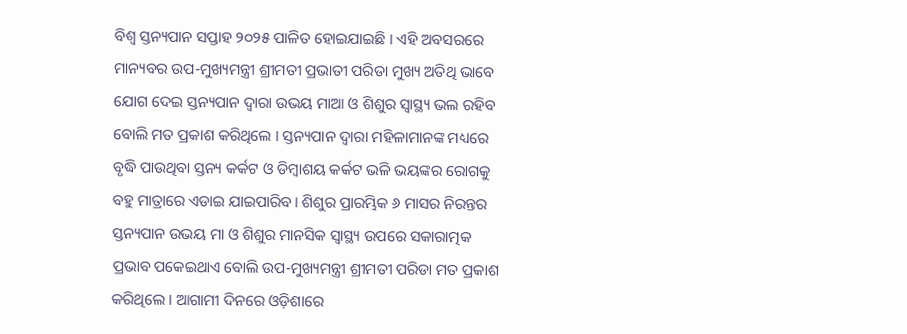ବିଶ୍ଵ ସ୍ତନ୍ୟପାନ ସପ୍ତାହ ୨୦୨୫ ପାଳିତ ହୋଇଯାଇଛି । ଏହି ଅବସରରେ ମାନ୍ୟବର ଉପ-ମୁଖ୍ୟମନ୍ତ୍ରୀ ଶ୍ରୀମତୀ ପ୍ରଭାତୀ ପରିଡା ମୁଖ୍ୟ ଅତିଥି ଭାବେ ଯୋଗ ଦେଇ ସ୍ତନ୍ୟପାନ ଦ୍ୱାରା ଉଭୟ ମାଆ ଓ ଶିଶୁର ସ୍ଵାସ୍ଥ୍ୟ ଭଲ ରହିବ ବୋଲି ମତ ପ୍ରକାଶ କରିଥିଲେ । ସ୍ତନ୍ୟପାନ ଦ୍ୱାରା ମହିଳାମାନଙ୍କ ମଧ୍ୟରେ ବୃଦ୍ଧି ପାଉଥିବା ସ୍ତନ୍ୟ କର୍କଟ ଓ ଡିମ୍ବାଶୟ କର୍କଟ ଭଳି ଭୟଙ୍କର ରୋଗକୁ ବହୁ ମାତ୍ରାରେ ଏଡାଇ ଯାଇପାରିବ। ଶିଶୁର ପ୍ରାରମ୍ଭିକ ୬ ମାସର ନିରନ୍ତର ସ୍ତନ୍ୟପାନ ଉଭୟ ମା ଓ ଶିଶୁର ମାନସିକ ସ୍ୱାସ୍ଥ୍ୟ ଉପରେ ସକାରାତ୍ମକ ପ୍ରଭାବ ପକେଇଥାଏ ବୋଲି ଉପ-ମୁଖ୍ୟମନ୍ତ୍ରୀ ଶ୍ରୀମତୀ ପରିଡା ମତ ପ୍ରକାଶ କରିଥିଲେ । ଆଗାମୀ ଦିନରେ ଓଡ଼ିଶାରେ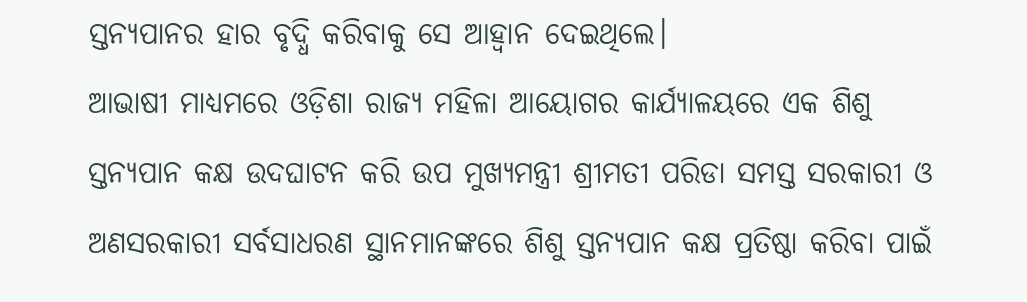ସ୍ତନ୍ୟପାନର ହାର ବୃଦ୍ଧି କରିବାକୁ ସେ ଆହ୍ଵାନ ଦେଇଥିଲେ।
ଆଭାଷୀ ମାଧ୍ୟମରେ ଓଡ଼ିଶା ରାଜ୍ୟ ମହିଳା ଆୟୋଗର କାର୍ଯ୍ୟାଳୟରେ ଏକ ଶିଶୁ ସ୍ତନ୍ୟପାନ କକ୍ଷ ଉଦଘାଟନ କରି ଉପ ମୁଖ୍ୟମନ୍ତ୍ରୀ ଶ୍ରୀମତୀ ପରିଡା ସମସ୍ତ ସରକାରୀ ଓ ଅଣସରକାରୀ ସର୍ବସାଧରଣ ସ୍ଥାନମାନଙ୍କରେ ଶିଶୁ ସ୍ତନ୍ୟପାନ କକ୍ଷ ପ୍ରତିଷ୍ଠା କରିବା ପାଇଁ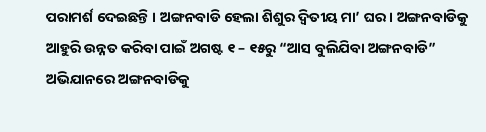ପରାମର୍ଶ ଦେଇଛନ୍ତି । ଅଙ୍ଗନବାଡି ହେଲା ଶିଶୁର ଦ୍ଵିତୀୟ ମା’ ଘର। ଅଙ୍ଗନବାଡିକୁ ଆହୁରି ଉନ୍ନତ କରିବା ପାଇଁ ଅଗଷ୍ଟ ୧ – ୧୫ରୁ “ଆସ ବୁଲିଯିବା ଅଙ୍ଗନବାଡି” ଅଭିଯାନରେ ଅଙ୍ଗନବାଡିକୁ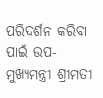ପରିଦର୍ଶନ କରିବା ପାଇଁ ଉପ-ମୁଖ୍ୟମନ୍ତ୍ରୀ ଶ୍ରୀମତୀ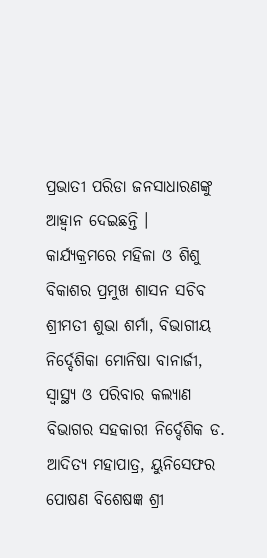ପ୍ରଭାତୀ ପରିଡା ଜନସାଧାରଣଙ୍କୁ ଆହ୍ୱାନ ଦେଇଛନ୍ତି ।
କାର୍ଯ୍ୟକ୍ରମରେ ମହିଳା ଓ ଶିଶୁ ବିକାଶର ପ୍ରମୁଖ ଶାସନ ସଚିବ ଶ୍ରୀମତୀ ଶୁଭା ଶର୍ମା, ବିଭାଗୀୟ ନିର୍ଦ୍ଦେଶିକା ମୋନିଷା ବାନାର୍ଜୀ, ସ୍ଵାସ୍ଥ୍ୟ ଓ ପରିବାର କଲ୍ୟାଣ ବିଭାଗର ସହକାରୀ ନିର୍ଦ୍ଦେଶିକ ଡ. ଆଦିତ୍ୟ ମହାପାତ୍ର, ୟୁନିସେଫର ପୋଷଣ ବିଶେଷଜ୍ଞ ଶ୍ରୀ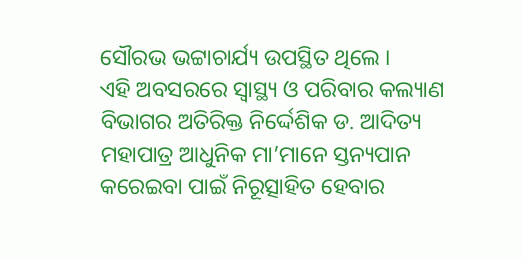ସୌରଭ ଭଟ୍ଟାଚାର୍ଯ୍ୟ ଉପସ୍ଥିତ ଥିଲେ ।
ଏହି ଅବସରରେ ସ୍ୱାସ୍ଥ୍ୟ ଓ ପରିବାର କଲ୍ୟାଣ ବିଭାଗର ଅତିରିକ୍ତ ନିର୍ଦ୍ଦେଶିକ ଡ. ଆଦିତ୍ୟ ମହାପାତ୍ର ଆଧୁନିକ ମା’ମାନେ ସ୍ତନ୍ୟପାନ କରେଇବା ପାଇଁ ନିରୂତ୍ସାହିତ ହେବାର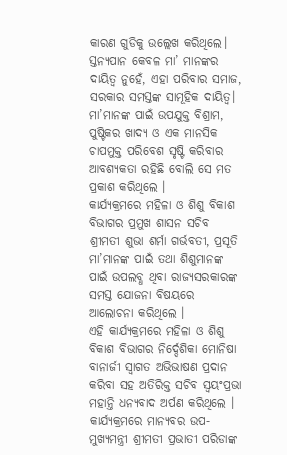କାରଣ ଗୁଡିକୁ ଉଲ୍ଲେଖ କରିଥିଲେ। ସ୍ତନ୍ୟପାନ କେବଳ ମା’ ମାନଙ୍କର ଦାୟିତ୍ଵ ନୁହେଁ, ଏହା ପରିବାର ସମାଜ, ସରକାର ସମସ୍ତଙ୍କ ସାମୂହିକ ଦାୟିତ୍ଵ। ମା’ମାନଙ୍କ ପାଇଁ ଉପଯୁକ୍ତ ବିଶ୍ରାମ, ପୁଷ୍ଟିକର ଖାଦ୍ୟ ଓ ଏକ ମାନସିକ ଚାପମୁକ୍ତ ପରିବେଶ ସୃଷ୍ଟି କରିବାର ଆବଶ୍ୟକତା ରହିଛି ବୋଲି ସେ ମତ ପ୍ରକାଶ କରିଥିଲେ ।
କାର୍ଯ୍ୟକ୍ରମରେ ମହିଳା ଓ ଶିଶୁ ବିକାଶ ବିଭାଗର ପ୍ରମୁଖ ଶାସନ ସଚିବ ଶ୍ରୀମତୀ ଶୁଭା ଶର୍ମା ଗର୍ଭବତୀ, ପ୍ରସୂତି ମା’ମାନଙ୍କ ପାଇଁ ତଥା ଶିଶୁମାନଙ୍କ ପାଇଁ ଉପଲବ୍ଧ ଥିବା ରାଜ୍ୟସରକାରଙ୍କ ସମସ୍ତ ଯୋଜନା ବିଷୟରେ ଆଲୋଚନା କରିଥିଲେ ।
ଏହି କାର୍ଯ୍ୟକ୍ରମରେ ମହିଳା ଓ ଶିଶୁ ବିକାଶ ବିଭାଗର ନିର୍ଦ୍ଦେଶିକା ମୋନିଷା ବାନାର୍ଜୀ ସ୍ଵାଗତ ଅଭିଭାଷଣ ପ୍ରଦାନ କରିବା ସହ ଅତିରିକ୍ତ ସଚିବ ସ୍ଵୟଂପ୍ରଭା ମହାନ୍ତି ଧନ୍ୟବାଦ ଅର୍ପଣ କରିଥିଲେ ।
କାର୍ଯ୍ୟକ୍ରମରେ ମାନ୍ୟବର ଉପ-ମୁଖ୍ୟମନ୍ତ୍ରୀ ଶ୍ରୀମତୀ ପ୍ରଭାତୀ ପରିଡାଙ୍କ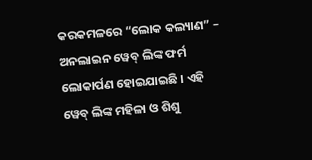କରକମଳରେ “ଲୋକ କଲ୍ୟାଣ” – ଅନଲାଇନ ୱେବ୍ ଲିଙ୍କ ଫର୍ମ ଲୋକାର୍ପଣ ହୋଇଯାଇଛି । ଏହି ୱେବ୍ ଲିଙ୍କ ମହିଳା ଓ ଶିଶୁ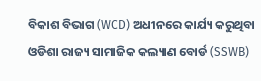ବିକାଶ ବିଭାଗ (WCD) ଅଧୀନରେ କାର୍ଯ୍ୟ କରୁଥିବା ଓଡିଶା ରାଜ୍ୟ ସାମାଜିକ କଲ୍ୟାଣ ବୋର୍ଡ (SSWB)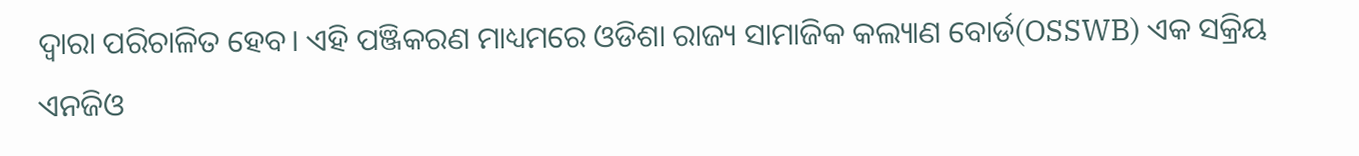ଦ୍ଵାରା ପରିଚାଳିତ ହେବ। ଏହି ପଞ୍ଜିକରଣ ମାଧ୍ୟମରେ ଓଡିଶା ରାଜ୍ୟ ସାମାଜିକ କଲ୍ୟାଣ ବୋର୍ଡ(OSSWB) ଏକ ସକ୍ରିୟ ଏନଜିଓ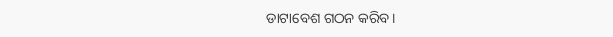ଡାଟାବେଶ ଗଠନ କରିବ।